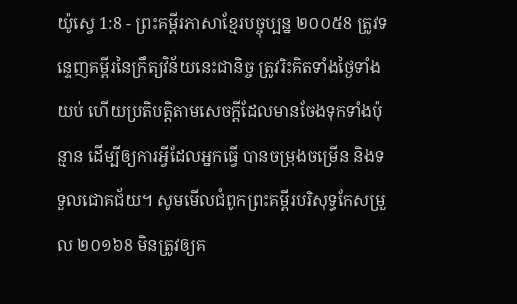យ៉ូស្វេ 1:8 - ព្រះគម្ពីរភាសាខ្មែរបច្ចុប្បន្ន ២០០៥8 ត្រូវទន្ទេញគម្ពីរនៃក្រឹត្យវិន័យនេះជានិច្ច ត្រូវរិះគិតទាំងថ្ងៃទាំងយប់ ហើយប្រតិបត្តិតាមសេចក្ដីដែលមានចែងទុកទាំងប៉ុន្មាន ដើម្បីឲ្យការអ្វីដែលអ្នកធ្វើ បានចម្រុងចម្រើន និងទទួលជោគជ័យ។ សូមមើលជំពូកព្រះគម្ពីរបរិសុទ្ធកែសម្រួល ២០១៦8 មិនត្រូវឲ្យគ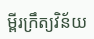ម្ពីរក្រឹត្យវិន័យ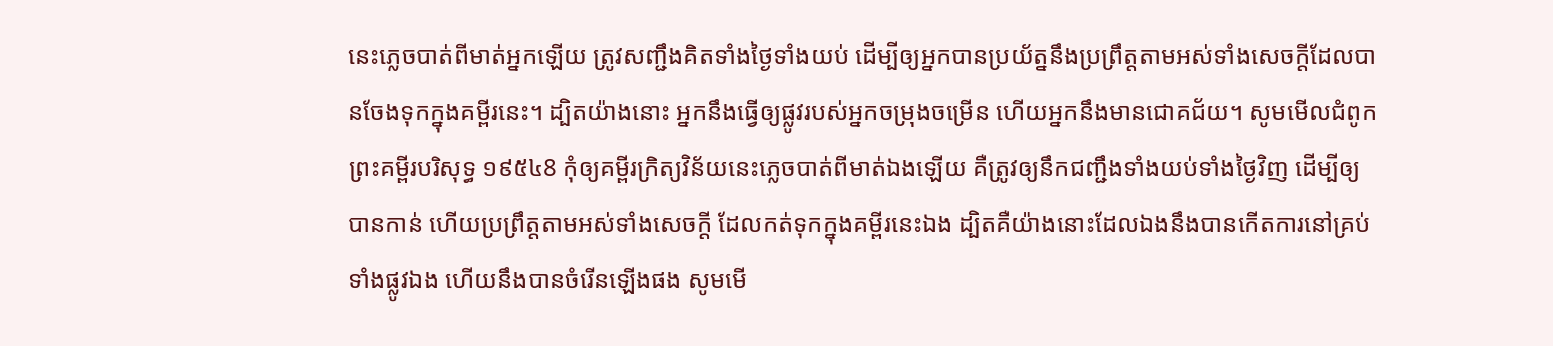នេះភ្លេចបាត់ពីមាត់អ្នកឡើយ ត្រូវសញ្ជឹងគិតទាំងថ្ងៃទាំងយប់ ដើម្បីឲ្យអ្នកបានប្រយ័ត្ននឹងប្រព្រឹត្តតាមអស់ទាំងសេចក្ដីដែលបានចែងទុកក្នុងគម្ពីរនេះ។ ដ្បិតយ៉ាងនោះ អ្នកនឹងធ្វើឲ្យផ្លូវរបស់អ្នកចម្រុងចម្រើន ហើយអ្នកនឹងមានជោគជ័យ។ សូមមើលជំពូកព្រះគម្ពីរបរិសុទ្ធ ១៩៥៤8 កុំឲ្យគម្ពីរក្រិត្យវិន័យនេះភ្លេចបាត់ពីមាត់ឯងឡើយ គឺត្រូវឲ្យនឹកជញ្ជឹងទាំងយប់ទាំងថ្ងៃវិញ ដើម្បីឲ្យបានកាន់ ហើយប្រព្រឹត្តតាមអស់ទាំងសេចក្ដី ដែលកត់ទុកក្នុងគម្ពីរនេះឯង ដ្បិតគឺយ៉ាងនោះដែលឯងនឹងបានកើតការនៅគ្រប់ទាំងផ្លូវឯង ហើយនឹងបានចំរើនឡើងផង សូមមើ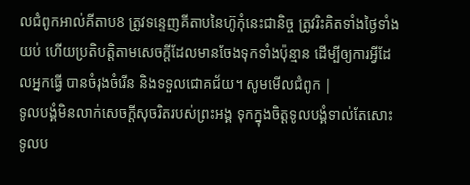លជំពូកអាល់គីតាប8 ត្រូវទន្ទេញគីតាបនៃហ៊ូកុំនេះជានិច្ច ត្រូវរិះគិតទាំងថ្ងៃទាំងយប់ ហើយប្រតិបត្តិតាមសេចក្តីដែលមានចែងទុកទាំងប៉ុន្មាន ដើម្បីឲ្យការអ្វីដែលអ្នកធ្វើ បានចំរុងចំរើន និងទទួលជោគជ័យ។ សូមមើលជំពូក |
ទូលបង្គំមិនលាក់សេចក្ដីសុចរិតរបស់ព្រះអង្គ ទុកក្នុងចិត្តទូលបង្គំទាល់តែសោះ ទូលប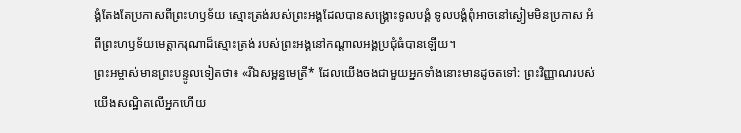ង្គំតែងតែប្រកាសពីព្រះហឫទ័យ ស្មោះត្រង់របស់ព្រះអង្គដែលបានសង្គ្រោះទូលបង្គំ ទូលបង្គំពុំអាចនៅស្ងៀមមិនប្រកាស អំពីព្រះហឫទ័យមេត្តាករុណាដ៏ស្មោះត្រង់ របស់ព្រះអង្គនៅកណ្ដាលអង្គប្រជុំធំបានឡើយ។
ព្រះអម្ចាស់មានព្រះបន្ទូលទៀតថា៖ «រីឯសម្ពន្ធមេត្រី* ដែលយើងចងជាមួយអ្នកទាំងនោះមានដូចតទៅ: ព្រះវិញ្ញាណរបស់យើងសណ្ឋិតលើអ្នកហើយ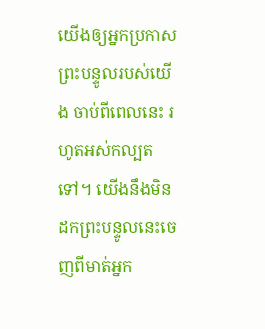យើងឲ្យអ្នកប្រកាសព្រះបន្ទូលរបស់យើង ចាប់ពីពេលនេះ រហូតអស់កល្បតទៅ។ យើងនឹងមិនដកព្រះបន្ទូលនេះចេញពីមាត់អ្នក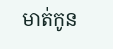មាត់កូន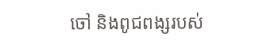ចៅ និងពូជពង្សរបស់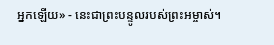អ្នកឡើយ» - នេះជាព្រះបន្ទូលរបស់ព្រះអម្ចាស់។